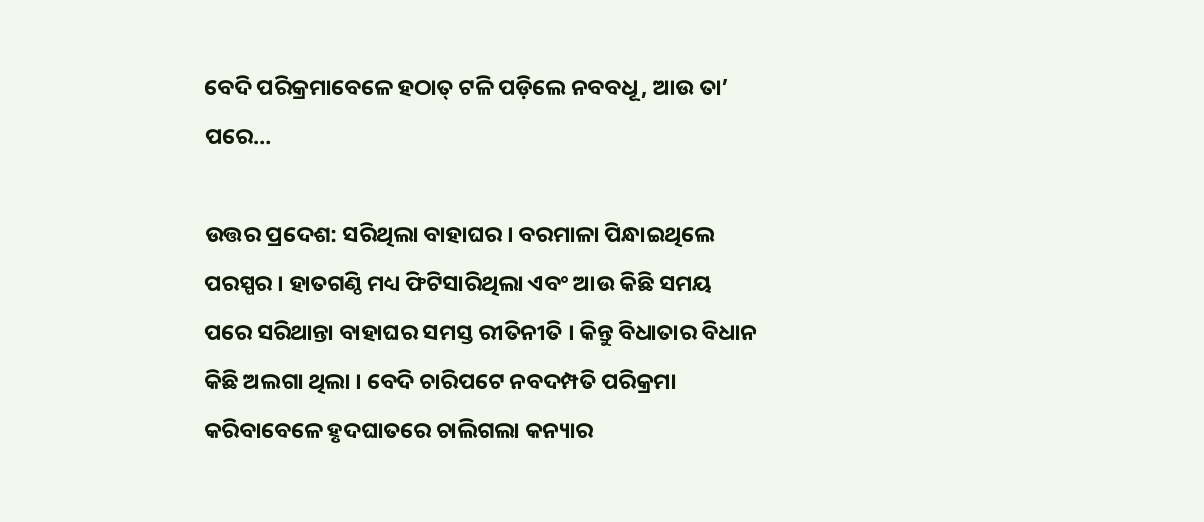ବେଦି ପରିକ୍ରମାବେଳେ ହଠାତ୍ ଟଳି ପଡ଼ିଲେ ନବବଧୂ, ଆଉ ତା’ ପରେ…

ଉତ୍ତର ପ୍ରଦେଶ: ସରିଥିଲା ବାହାଘର । ବରମାଳା ପିନ୍ଧାଇଥିଲେ ପରସ୍ପର । ହାତଗଣ୍ଠି ମଧ୍ୟ ଫିଟିସାରିଥିଲା ଏବଂ ଆଉ କିଛି ସମୟ ପରେ ସରିଥାନ୍ତା ବାହାଘର ସମସ୍ତ ରୀତିନୀତି । କିନ୍ତୁ ବିଧାତାର ବିଧାନ କିଛି ଅଲଗା ଥିଲା । ବେଦି ଚାରିପଟେ ନବଦମ୍ପତି ପରିକ୍ରମା କରିବାବେଳେ ହୃଦଘାତରେ ଚାଲିଗଲା କନ୍ୟାର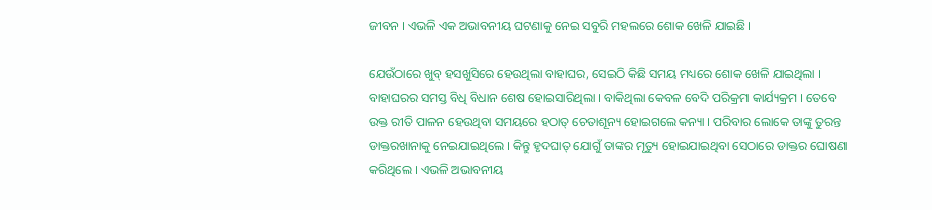ଜୀବନ । ଏଭଳି ଏକ ଅଭାବନୀୟ ଘଟଣାକୁ ନେଇ ସବୁରି ମହଲରେ ଶୋକ ଖେଳି ଯାଇଛି ।

ଯେଉଁଠାରେ ଖୁବ୍ ହସଖୁସିରେ ହେଉଥିଲା ବାହାଘର, ସେଇଠି କିଛି ସମୟ ମଧ୍ୟରେ ଶୋକ ଖେଳି ଯାଇଥିଲା । ବାହାଘରର ସମସ୍ତ ବିଧି ବିଧାନ ଶେଷ ହୋଇସାରିଥିଲା । ବାକିଥିଲା କେବଳ ବେଦି ପରିକ୍ରମା କାର୍ଯ୍ୟକ୍ରମ । ତେବେ ଉକ୍ତ ରୀତି ପାଳନ ହେଉଥିବା ସମୟରେ ହଠାତ୍ ଚେତାଶୂନ୍ୟ ହୋଇଗଲେ କନ୍ୟା । ପରିବାର ଲୋକେ ତାଙ୍କୁ ତୁରନ୍ତ ଡାକ୍ତରଖାନାକୁ ନେଇଯାଇଥିଲେ । କିନ୍ତୁ ହୃଦଘାତ୍ ଯୋଗୁଁ ତାଙ୍କର ମୃତ୍ୟୁ ହୋଇଯାଇଥିବା ସେଠାରେ ଡାକ୍ତର ଘୋଷଣା କରିଥିଲେ । ଏଭଳି ଅଭାବନୀୟ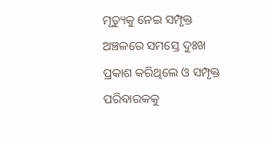ମୃତ୍ୟୁକୁ ନେଇ ସମ୍ପୃକ୍ତ ଅଞ୍ଚଳରେ ସମସ୍ତେ ଦୁଃଖ ପ୍ରକାଶ କରିଥିଲେ ଓ ସମ୍ପୃକ୍ତ ପରିବାରକକୁ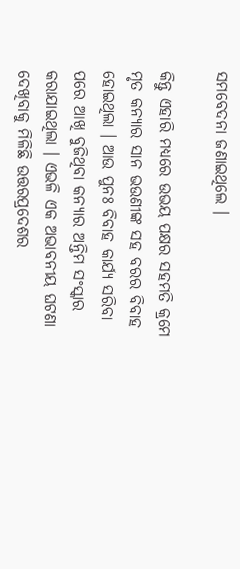ସମବେଦନା ଜଣାଇଥିଲେ ।

କିନ୍ତୁ ଏହାରି ମଧ୍ୟରେ ଉଭୟ ପକ୍ଷର ସହମତି କ୍ରମେ ମୃତ କନ୍ୟାର ସାନ ଭଉଣୀଙ୍କ ସହ ବରର ବିବାହ ହୋଇଥିଲା । ଆଉ ପୁନଃ ବିବାହ କାର୍ଯ୍ୟ ସରିବା ପରେ ଆଖି ବୁଜିଥିବା କନ୍ୟାର ଅନ୍ତିମ ସଂସ୍କାର କରାଯାଇଥିଲା । ଏଭଳି ଏକ ଅଭାବନୀୟ ଘଟଣା ଦେଖିବାକୁ ମିଳିଛି ଉତ୍ତରପ୍ରଦେଶର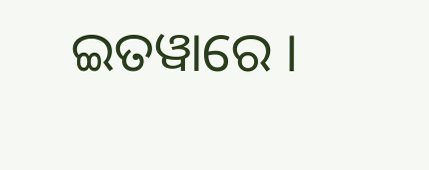ଇତୱାରେ ।